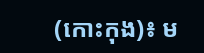(កោះកុង)៖ ម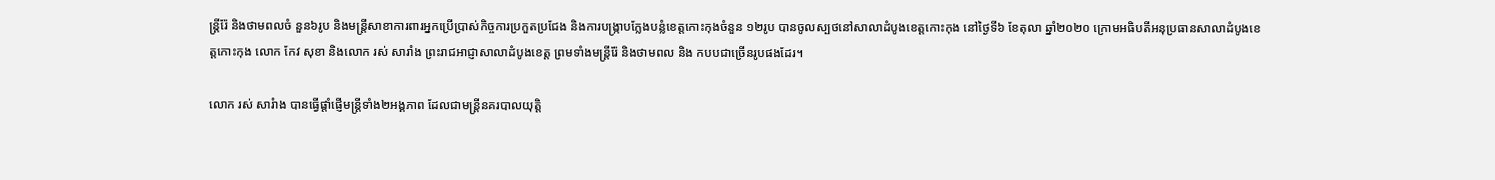ន្រ្តីរ៉ែ និងថាមពលចំ នួន៦រូប និងមន្រ្តីសាខាការពារអ្នកប្រើប្រាស់កិច្ចការប្រកួតប្រជែង និងការបង្ក្រាបក្លែងបន្លំខេត្តកោះកុងចំនួន ១២រូប បានចូលស្បថនៅសាលាដំបូងខេត្តកោះកុង នៅថ្ងៃទី៦ ខែតុលា ឆ្នាំ២០២០ ក្រោមអធិបតីអនុប្រធានសាលាដំបូងខេត្តកោះកុង លោក កែវ សុខា និងលោក រស់ សារាំង ព្រះរាជអាជ្ញាសាលាដំបូងខេត្ត ព្រមទាំងមន្ត្រីរ៉ែ និងថាមពល និង កបបជាច្រើនរូបផងដែរ។

លោក រស់ សារំាង បានធ្វើផ្តាំផ្ញើមន្ត្រីទាំង២អង្គភាព ដែលជាមន្រ្តីនគរបាលយុត្តិ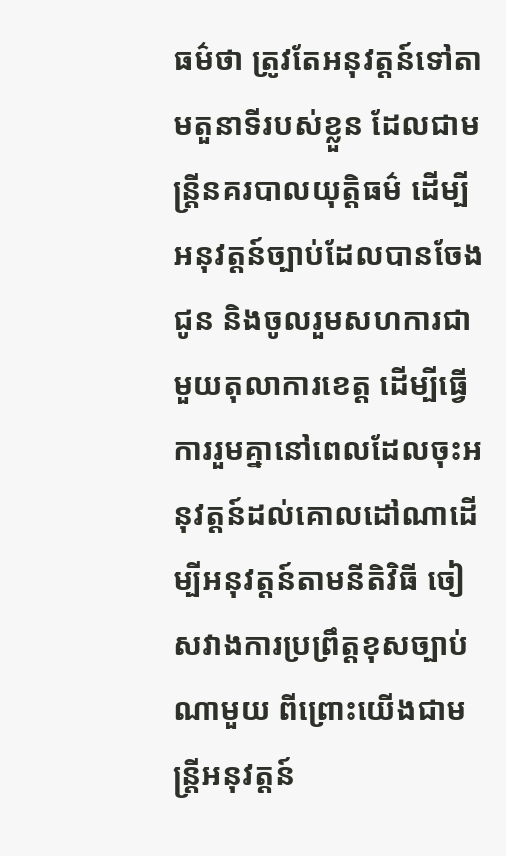ធម៌ថា ត្រូវតែអនុវត្តន៍ទៅតាមតួនាទីរបស់ខ្លួន ដែលជាមន្ត្រីនគរបាលយុត្តិធម៌ ដើម្បីអនុវត្តន៍ច្បាប់ដែលបានចែងជូន និងចូលរួមសហការជាមួយតុលាការខេត្ត ដើម្បីធ្វើការរួមគ្នានៅពេលដែលចុះអនុវត្តន៍ដល់គោលដៅណាដើម្បីអនុវត្តន៍តាមនីតិវិធី ចៀសវាងការប្រព្រឹត្តខុសច្បាប់ណាមួយ ពីព្រោះយើងជាមន្រ្តីអនុវត្តន៍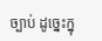ច្បាប់ ដូច្នេះក្នុ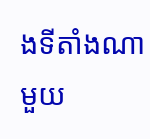ងទីតាំងណាមួយ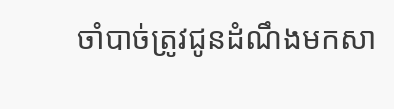ចាំបាច់ត្រូវជូនដំណឹងមកសា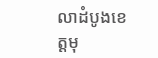លាដំបូងខេត្តមុ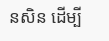នសិន ដើម្បី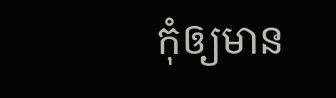កុំឲ្យមាន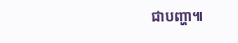ជាបញ្ហា៕